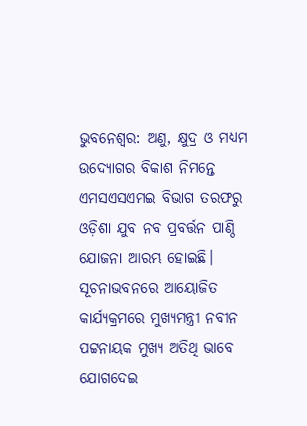ଭୁବନେଶ୍ୱର: ଅଣୁ, କ୍ଷୁଦ୍ର ଓ ମଧ୍ୟମ ଉଦ୍ୟୋଗର ବିକାଶ ନିମନ୍ତେ ଏମସଏସଏମଇ ବିଭାଗ ତରଫରୁ ଓଡ଼ିଶା ଯୁବ ନବ ପ୍ରବର୍ତ୍ତନ ପାଣ୍ଠି ଯୋଜନା ଆରମ୍ଭ ହୋଇଛି। ସୂଚନାଭବନରେ ଆୟୋଜିତ କାର୍ଯ୍ୟକ୍ରମରେ ମୁଖ୍ୟମନ୍ତ୍ରୀ ନବୀନ ପଟ୍ଟନାୟକ ମୁଖ୍ୟ ଅତିଥି ଭାବେ ଯୋଗଦେଇ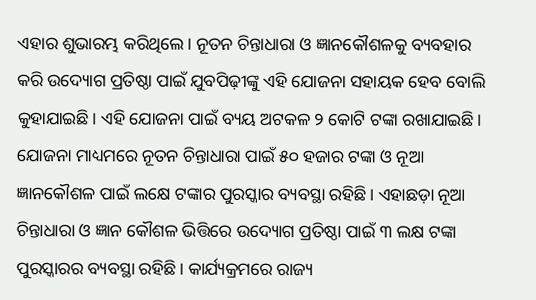ଏହାର ଶୁଭାରମ୍ଭ କରିଥିଲେ। ନୂତନ ଚିନ୍ତାଧାରା ଓ ଜ୍ଞାନକୌଶଳକୁ ବ୍ୟବହାର କରି ଉଦ୍ୟୋଗ ପ୍ରତିଷ୍ଠା ପାଇଁ ଯୁବପିଢ଼ୀଙ୍କୁ ଏହି ଯୋଜନା ସହାୟକ ହେବ ବୋଲି କୁହାଯାଇଛି। ଏହି ଯୋଜନା ପାଇଁ ବ୍ୟୟ ଅଟକଳ ୨ କୋଟି ଟଙ୍କା ରଖାଯାଇଛି। ଯୋଜନା ମାଧ୍ୟମରେ ନୂତନ ଚିନ୍ତାଧାରା ପାଇଁ ୫୦ ହଜାର ଟଙ୍କା ଓ ନୂଆ ଜ୍ଞାନକୌଶଳ ପାଇଁ ଲକ୍ଷେ ଟଙ୍କାର ପୁରସ୍କାର ବ୍ୟବସ୍ଥା ରହିଛି। ଏହାଛଡ଼ା ନୂଆ ଚିନ୍ତାଧାରା ଓ ଜ୍ଞାନ କୌଶଳ ଭିତ୍ତିରେ ଉଦ୍ୟୋଗ ପ୍ରତିଷ୍ଠା ପାଇଁ ୩ ଲକ୍ଷ ଟଙ୍କା ପୁରସ୍କାରର ବ୍ୟବସ୍ଥା ରହିଛି। କାର୍ଯ୍ୟକ୍ରମରେ ରାଜ୍ୟ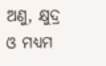ଅଣୁ, କ୍ଷୁଦ୍ର ଓ ମଧ୍ୟମ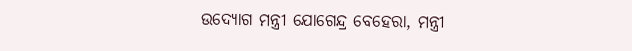ଉଦ୍ୟୋଗ ମନ୍ତ୍ରୀ ଯୋଗେନ୍ଦ୍ର ବେହେରା, ମନ୍ତ୍ରୀ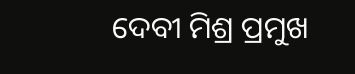ଦେବୀ ମିଶ୍ର ପ୍ରମୁଖ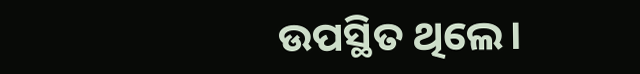ଉପସ୍ଥିତ ଥିଲେ।